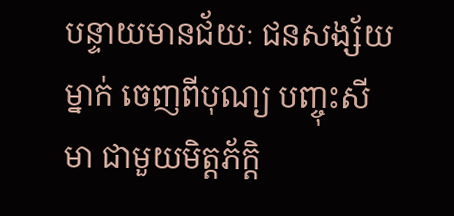បន្ទាយមានជ័យៈ ជនសង្ស័យម្នាក់ ចេញពីបុណ្យ បញ្ចុះសីមា ជាមួយមិត្តភ័ក្តិ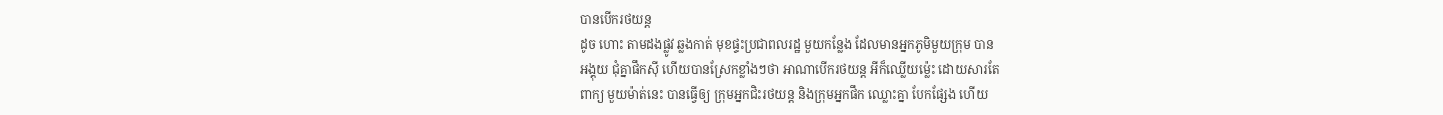បានបើករថយន្ត
ដូច ហោះ តាមដងផ្លូវ ឆ្លងកាត់ មុខផ្ទះប្រជាពលរដ្ឋ មួយកន្លែង ដែលមានអ្នកភូមិមួយក្រុម បាន
អង្គុយ ជុំគ្នាផឹកស៊ី ហើយបានស្រែកខ្លាំងៗថា អាណាបើករថយន្ត អីក៏ឈ្លើយម៉្លេះ ដោយសារតែ
ពាក្យ មួយម៉ាត់នេះ បានធ្វើឲ្យ ក្រុមអ្នកជិះរថយន្ត និងក្រុមអ្នកផឹក ឈ្លោះគ្នា បែកផ្សែង ហើយ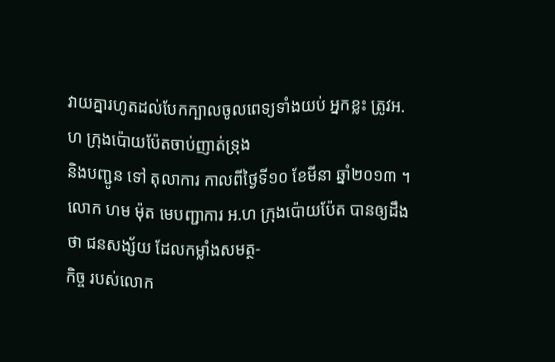វាយគ្នារហូតដល់បែកក្បាលចូលពេទ្យទាំងយប់ អ្នកខ្លះ ត្រូវអ.ហ ក្រុងប៉ោយប៉ែតចាប់ញាត់ទ្រុង
និងបញ្ជូន ទៅ តុលាការ កាលពីថ្ងៃទី១០ ខែមីនា ឆ្នាំ២០១៣ ។
លោក ហម ម៉ុត មេបញ្ជាការ អ.ហ ក្រុងប៉ោយប៉ែត បានឲ្យដឹងថា ជនសង្ស័យ ដែលកម្លាំងសមត្ថ-
កិច្ច របស់លោក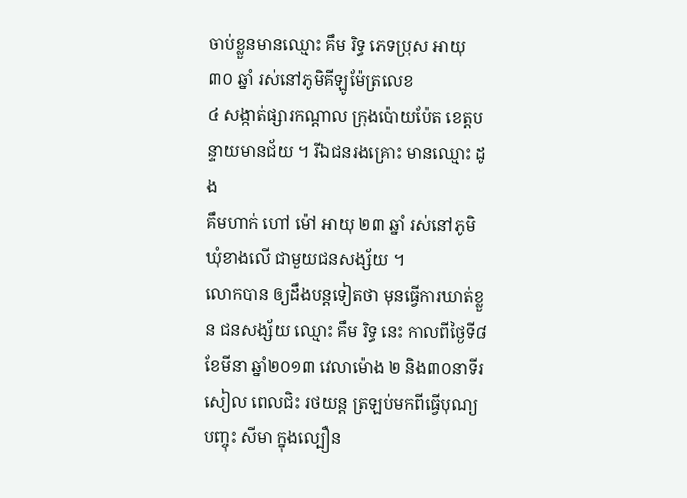ចាប់ខ្លួនមានឈ្មោះ គឹម រិទ្ធ ភេទប្រុស អាយុ ៣០ ឆ្នាំ រស់នៅភូមិគីឡូម៉ែត្រលេខ
៤ សង្កាត់ផ្សារកណ្តាល ក្រុងប៉ោយប៉ែត ខេត្តបន្ទាយមានជ័យ ។ រីឯជនរងគ្រោះ មានឈ្មោះ ដូង
គឹមហាក់ ហៅ ម៉ៅ អាយុ ២៣ ឆ្នាំ រស់នៅភូមិ ឃុំខាងលើ ជាមួយជនសង្ស័យ ។
លោកបាន ឲ្យដឹងបន្តទៀតថា មុនធ្វើការឃាត់ខ្លួន ជនសង្ស័យ ឈ្មោះ គឹម រិទ្ធ នេះ កាលពីថ្ងៃទី៨
ខែមីនា ឆ្នាំ២០១៣ វេលាម៉ោង ២ និង៣០នាទីរសៀល ពេលជិះ រថយន្ត ត្រឡប់មកពីធ្វើបុណ្យ
បញ្ចុះ សីមា ក្នុងល្បឿន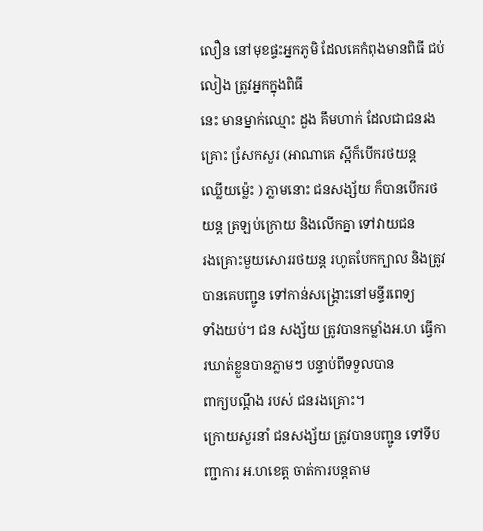លឿន នៅមុខផ្ទះអ្នកភូមិ ដែលគេកំពុងមានពិធី ជប់លៀង ត្រូវអ្នកក្នុងពិធី
នេះ មានម្នាក់ឈ្មោះ ដួង គឹមហាក់ ដែលជាជនរងគ្រោះ សែ្រកសួរ (អាណាគេ ស្អីក៏បើករថយន្ត
ឈ្លើយម៉្លេះ ) ភ្លាមនោះ ជនសង្ស័យ ក៏បានបើករថយន្ត ត្រឡប់ក្រោយ និងលើកគ្នា ទៅវាយជន
រងគ្រោះមួយសោររថយន្ត រហូតបែកក្បាល និងត្រូវបានគេបញ្ជូន ទៅកាន់សង្គ្រោះនៅមន្ទីរពេទ្យ
ទាំងយប់។ ជន សង្ស័យ ត្រូវបានកម្លាំងអ.ហ ធ្វើការឃាត់ខ្លួនបានភ្លាមៗ បន្ទាប់ពីទទួលបាន
ពាក្យបណ្តឹង របស់ ជនរងគ្រោះ។
ក្រោយសួរនាំ ជនសង្ស័យ ត្រូវបានបញ្ជូន ទៅទីបញ្ជាការ អ.ហខេត្ត ចាត់ការបន្តតាម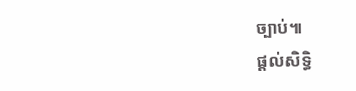ច្បាប់៕
ផ្តល់សិទ្ធិ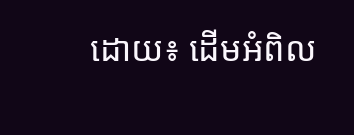ដោយ៖ ដើមអំពិល